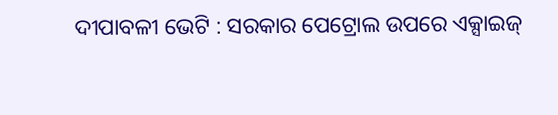ଦୀପାବଳୀ ଭେଟି : ସରକାର ପେଟ୍ରୋଲ ଉପରେ ଏକ୍ସାଇଜ୍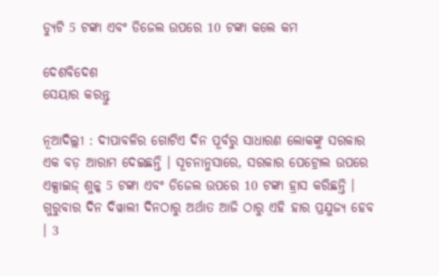ଡ୍ୟୁଟି 5 ଟଙ୍କା ଏବଂ ଡିଜେଲ ଉପରେ 10 ଟଙ୍କା କଲେ କମ

ଦେଶବିଦେଶ
ସେୟାର କରନ୍ତୁ

ନୂଆଦିଲ୍ଲୀ : ଦୀପାବଳିର ଗୋଟିଏ ଦିନ ପୂର୍ବରୁ ସାଧାରଣ ଲୋକଙ୍କୁ ସରକାର ଏକ ବଡ଼ ଆରାମ ଦେଇଛନ୍ତି । ସୂଚନାନୁସାରେ, ସରକାର ପେଟ୍ରୋଲ ଉପରେ ଏକ୍ସାଇଜ୍ ଶୁଳ୍କ 5 ଟଙ୍କା ଏବଂ ଡିଜେଲ ଉପରେ 10 ଟଙ୍କା ହ୍ରାସ କରିଛନ୍ତି । ଗୁରୁବାର ଦିନ ଦିୱାଲୀ ଦିନଠାରୁ ଅର୍ଥାତ ଆଜି ଠାରୁ ଏହି ହାର ପ୍ରଯୁଜ୍ୟ ହେବ । 3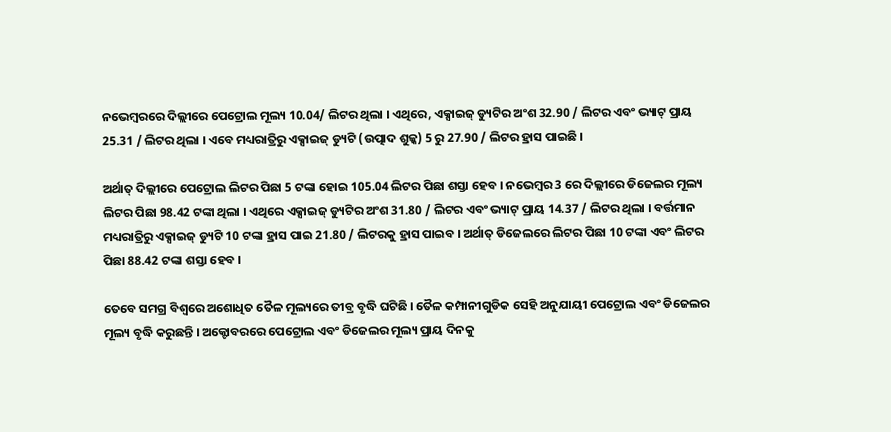ନଭେମ୍ବରରେ ଦିଲ୍ଲୀରେ ପେଟ୍ରୋଲ ମୂଲ୍ୟ 10.04/ ଲିଟର ଥିଲା । ଏଥିରେ, ଏକ୍ସାଇଜ୍ ଡ୍ୟୁଟିର ଅଂଶ 32.90 / ଲିଟର ଏବଂ ଭ୍ୟାଟ୍ ପ୍ରାୟ 25.31 / ଲିଟର ଥିଲା । ଏବେ ମଧ୍ୟରାତ୍ରିରୁ ଏକ୍ସାଇଜ୍ ଡ୍ୟୁଟି (ଉତ୍ପାଦ ଶୁଳ୍କ) 5 ରୁ 27.90 / ଲିଟର ହ୍ରାସ ପାଇଛି ।

ଅର୍ଥାତ୍ ଦିଲ୍ଲୀରେ ପେଟ୍ରୋଲ ଲିଟର ପିଛା 5 ଟଙ୍କା ହୋଇ 105.04 ଲିଟର ପିଛା ଶସ୍ତା ହେବ । ନଭେମ୍ବର 3 ରେ ଦିଲ୍ଲୀରେ ଡିଜେଲର ମୂଲ୍ୟ ଲିଟର ପିଛା 98.42 ଟଙ୍କା ଥିଲା । ଏଥିରେ ଏକ୍ସାଇଜ୍ ଡ୍ୟୁଟିର ଅଂଶ 31.80 / ଲିଟର ଏବଂ ଭ୍ୟାଟ୍ ପ୍ରାୟ 14.37 / ଲିଟର ଥିଲା । ବର୍ତ୍ତମାନ ମଧ୍ୟରାତ୍ରିରୁ ଏକ୍ସାଇଜ୍ ଡ୍ୟୁଟି 10 ଟଙ୍କା ହ୍ରାସ ପାଇ 21.80 / ଲିଟରକୁ ହ୍ରାସ ପାଇବ । ଅର୍ଥାତ୍ ଡିଜେଲରେ ଲିଟର ପିଛା 10 ଟଙ୍କା ଏବଂ ଲିଟର ପିଛା 88.42 ଟଙ୍କା ଶସ୍ତା ହେବ ।

ତେବେ ସମଗ୍ର ବିଶ୍ୱରେ ଅଶୋଧିତ ତୈଳ ମୂଲ୍ୟରେ ତୀବ୍ର ବୃଦ୍ଧି ଘଟିଛି । ତୈଳ କମ୍ପାନୀଗୁଡିକ ସେହି ଅନୁଯାୟୀ ପେଟ୍ରୋଲ ଏବଂ ଡିଜେଲର ମୂଲ୍ୟ ବୃଦ୍ଧି କରୁଛନ୍ତି । ଅକ୍ଟୋବରରେ ପେଟ୍ରୋଲ ଏବଂ ଡିଜେଲର ମୂଲ୍ୟ ପ୍ରାୟ ଦିନକୁ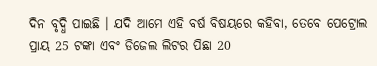ଦିନ ବୃଦ୍ଧି ପାଇଛି । ଯଦି ଆମେ ଏହି ବର୍ଷ ବିଷୟରେ କହିବା, ତେବେ ପେଟ୍ରୋଲ ପ୍ରାୟ 25 ଟଙ୍କା ଏବଂ ଡିଜେଲ ଲିଟର ପିଛା 20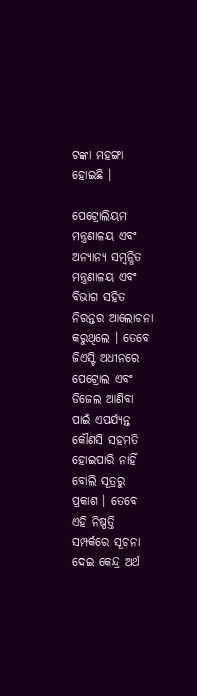ଟଙ୍କା ମହଙ୍ଗା ହୋଇଛି ।

ପେଟ୍ରୋଲିୟମ ମନ୍ତ୍ରଣାଳୟ ଏବଂ ଅନ୍ୟାନ୍ୟ ସମ୍ଵନ୍ଧିତ ମନ୍ତ୍ରଣାଳୟ ଏବଂ ବିଭାଗ ସହିତ ନିରନ୍ତର ଆଲୋଚନା କରୁଥିଲେ । ତେବେ ଜିଏସ୍ଟି ଅଧୀନରେ ପେଟ୍ରୋଲ ଏବଂ ଡିଜେଲ ଆଣିବା ପାଇଁ ଏପର୍ଯ୍ୟନ୍ତ କୌଣସି ସହମତି ହୋଇପାରି ନାହିଁ ବୋଲି ସୂତ୍ରରୁ ପ୍ରକାଶ । ତେବେ ଏହି ନିଷ୍ପତ୍ତି ସମ୍ପର୍କରେ ସୂଚନା ଦେଇ କେନ୍ଦ୍ର ଅର୍ଥ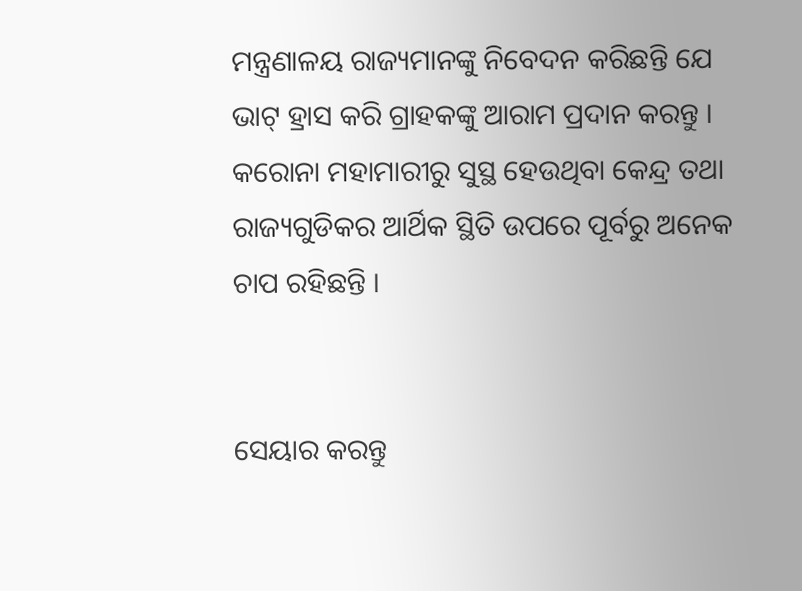ମନ୍ତ୍ରଣାଳୟ ରାଜ୍ୟମାନଙ୍କୁ ନିବେଦନ କରିଛନ୍ତି ଯେ ଭାଟ୍ ହ୍ରାସ କରି ଗ୍ରାହକଙ୍କୁ ଆରାମ ପ୍ରଦାନ କରନ୍ତୁ । କରୋନା ମହାମାରୀରୁ ସୁସ୍ଥ ହେଉଥିବା କେନ୍ଦ୍ର ତଥା ରାଜ୍ୟଗୁଡିକର ଆର୍ଥିକ ସ୍ଥିତି ଉପରେ ପୂର୍ବରୁ ଅନେକ ଚାପ ରହିଛନ୍ତି ।


ସେୟାର କରନ୍ତୁ